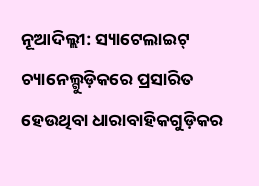ନୂଆଦିଲ୍ଲୀ: ସ୍ୟାଟେଲାଇଟ୍ ଚ୍ୟାନେଲ୍ଗୁଡ଼ିକରେ ପ୍ରସାରିତ ହେଉଥିବା ଧାରାବାହିକଗୁଡ଼ିକର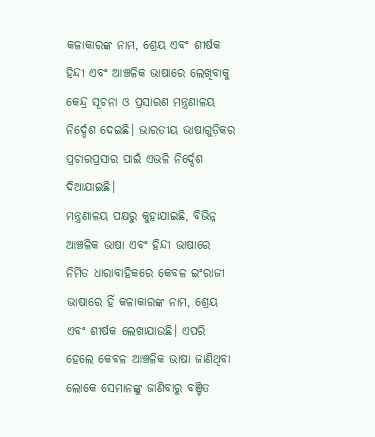କଳାକାରଙ୍କ ନାମ, ଶ୍ରେୟ ଏବଂ ଶୀର୍ଷକ ହିନ୍ଦୀ ଏବଂ ଆଞ୍ଚଳିକ ଭାଷାରେ ଲେଖିବାକୁ କେନ୍ଦ୍ର ସୂଚନା ଓ ପ୍ରସାରଣ ମନ୍ତ୍ରଣାଳୟ ନିର୍ଦ୍ଦେଶ ଦେଇଛି। ଭାରତୀୟ ଭାଷାଗୁଡ଼ିକର ପ୍ରଚାରପ୍ରସାର ପାଇଁ ଏଭଳି ନିର୍ଦ୍ଦେଶ ଦିଆଯାଇଛି।
ମନ୍ତ୍ରଣାଳୟ ପକ୍ଷରୁ କୁହାଯାଇଛି, ବିଭିନ୍ନ ଆଞ୍ଚଳିକ ଭାଷା ଏବଂ ହିନ୍ଦୀ ଭାଷାରେ ନିର୍ମିତ ଧାରାବାହିକରେ କେବଳ ଇଂରାଜୀ ଭାଷାରେ ହିଁ କଳାକାରଙ୍କ ନାମ, ଶ୍ରେୟ ଏବଂ ଶୀର୍ଷକ ଲେଖାଯାଉଛି। ଏପରି ହେଲେ କେବଳ ଆଞ୍ଚଳିକ ଭାଷା ଜାଣିଥିବା ଲୋକେ ସେମାନଙ୍କୁ ଜାଣିବାରୁ ବଞ୍ଚିତ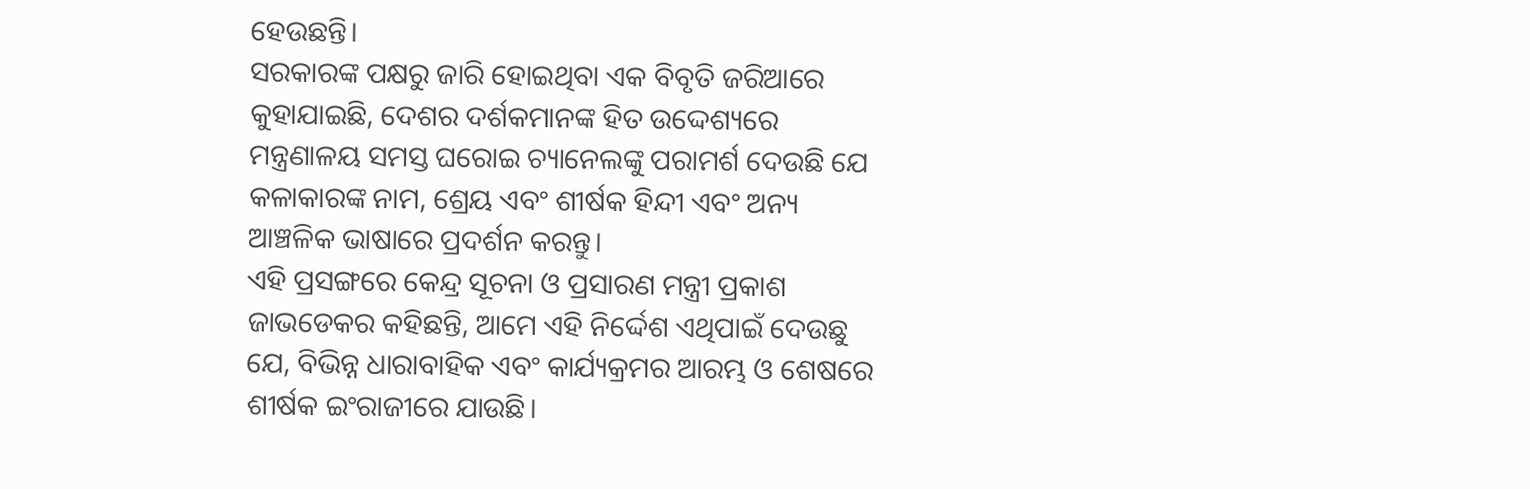ହେଉଛନ୍ତି।
ସରକାରଙ୍କ ପକ୍ଷରୁ ଜାରି ହୋଇଥିବା ଏକ ବିବୃତି ଜରିଆରେ କୁହାଯାଇଛି, ଦେଶର ଦର୍ଶକମାନଙ୍କ ହିତ ଉଦ୍ଦେଶ୍ୟରେ ମନ୍ତ୍ରଣାଳୟ ସମସ୍ତ ଘରୋଇ ଚ୍ୟାନେଲଙ୍କୁ ପରାମର୍ଶ ଦେଉଛି ଯେ କଳାକାରଙ୍କ ନାମ, ଶ୍ରେୟ ଏବଂ ଶୀର୍ଷକ ହିନ୍ଦୀ ଏବଂ ଅନ୍ୟ ଆଞ୍ଚଳିକ ଭାଷାରେ ପ୍ରଦର୍ଶନ କରନ୍ତୁ।
ଏହି ପ୍ରସଙ୍ଗରେ କେନ୍ଦ୍ର ସୂଚନା ଓ ପ୍ରସାରଣ ମନ୍ତ୍ରୀ ପ୍ରକାଶ ଜାଭଡେକର କହିଛନ୍ତି, ଆମେ ଏହି ନିର୍ଦ୍ଦେଶ ଏଥିପାଇଁ ଦେଉଛୁ ଯେ, ବିଭିନ୍ନ ଧାରାବାହିକ ଏବଂ କାର୍ଯ୍ୟକ୍ରମର ଆରମ୍ଭ ଓ ଶେଷରେ ଶୀର୍ଷକ ଇଂରାଜୀରେ ଯାଉଛି।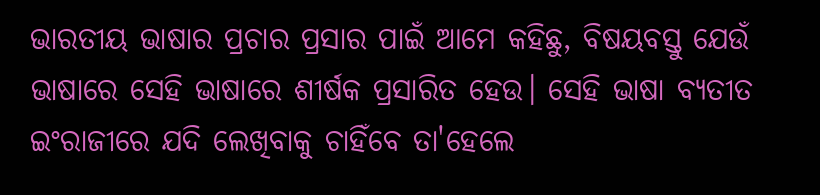ଭାରତୀୟ ଭାଷାର ପ୍ରଚାର ପ୍ରସାର ପାଇଁ ଆମେ କହିଛୁ, ବିଷୟବସ୍ତୁ ଯେଉଁ ଭାଷାରେ ସେହି ଭାଷାରେ ଶୀର୍ଷକ ପ୍ରସାରିତ ହେଉ। ସେହି ଭାଷା ବ୍ୟତୀତ ଇଂରାଜୀରେ ଯଦି ଲେଖିବାକୁ ଚାହିଁବେ ତା'ହେଲେ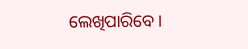ଲେଖିପାରିବେ।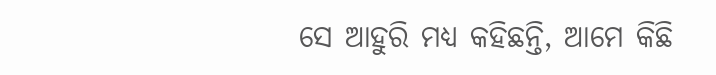ସେ ଆହୁରି ମଧ୍ୟ କହିଛନ୍ତି, ଆମେ କିଛି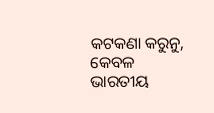କଟକଣା କରୁନୁ, କେବଳ ଭାରତୀୟ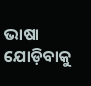ଭାଷା ଯୋଡ଼ିବାକୁ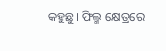କହୁଛୁ। ଫିଲ୍ମ କ୍ଷେତ୍ରରେ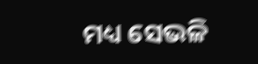ମଧ୍ୟ ସେଭଳି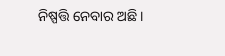ନିଷ୍ପତ୍ତି ନେବାର ଅଛି।